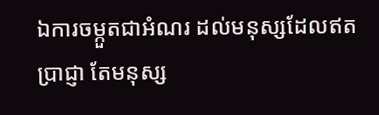ឯការចម្កួតជាអំណរ ដល់មនុស្សដែលឥតប្រាជ្ញា តែមនុស្ស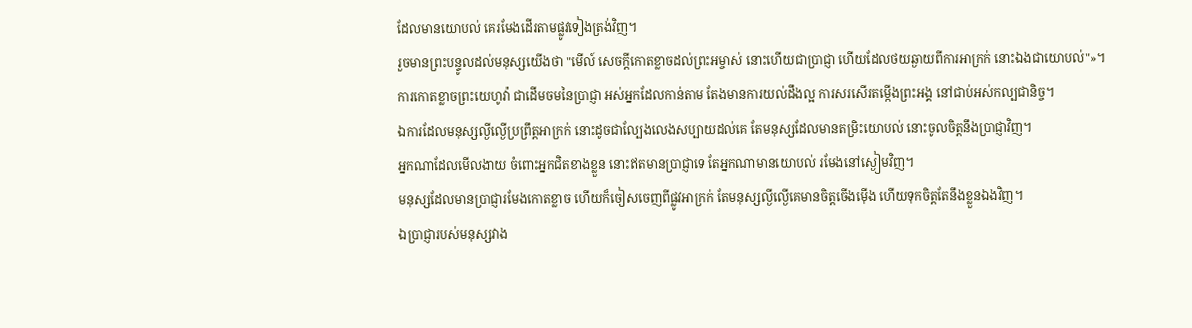ដែលមានយោបល់ គេរមែងដើរតាមផ្លូវទៀងត្រង់វិញ។
រួចមានព្រះបន្ទូលដល់មនុស្សយើងថា "មើល៍ សេចក្ដីកោតខ្លាចដល់ព្រះអម្ចាស់ នោះហើយជាប្រាជ្ញា ហើយដែលថយឆ្ងាយពីការអាក្រក់ នោះឯងជាយោបល់"»។
ការកោតខ្លាចព្រះយេហូវ៉ា ជាដើមចមនៃប្រាជ្ញា អស់អ្នកដែលកាន់តាម តែងមានការយល់ដឹងល្អ ការសរសើរតម្កើងព្រះអង្គ នៅជាប់អស់កល្បជានិច្ច។
ឯការដែលមនុស្សល្ងីល្ងើប្រព្រឹត្តអាក្រក់ នោះដូចជាល្បែងលេងសប្បាយដល់គេ តែមនុស្សដែលមានតម្រិះយោបល់ នោះចូលចិត្តនឹងប្រាជ្ញាវិញ។
អ្នកណាដែលមើលងាយ ចំពោះអ្នកជិតខាងខ្លួន នោះឥតមានប្រាជ្ញាទេ តែអ្នកណាមានយោបល់ រមែងនៅស្ងៀមវិញ។
មនុស្សដែលមានប្រាជ្ញារមែងកោតខ្លាច ហើយក៏ចៀសចេញពីផ្លូវអាក្រក់ តែមនុស្សល្ងីល្ងើគេមានចិត្តចើងម៉ើង ហើយទុកចិត្តតែនឹងខ្លួនឯងវិញ។
ឯប្រាជ្ញារបស់មនុស្សវាង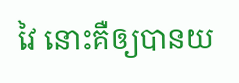វៃ នោះគឺឲ្យបានយ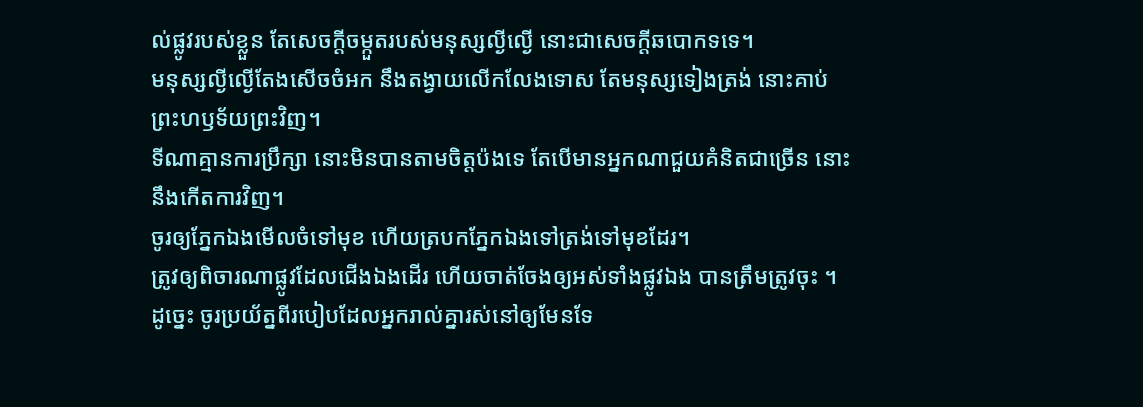ល់ផ្លូវរបស់ខ្លួន តែសេចក្ដីចម្កួតរបស់មនុស្សល្ងីល្ងើ នោះជាសេចក្ដីឆបោកទទេ។
មនុស្សល្ងីល្ងើតែងសើចចំអក នឹងតង្វាយលើកលែងទោស តែមនុស្សទៀងត្រង់ នោះគាប់ព្រះហឫទ័យព្រះវិញ។
ទីណាគ្មានការប្រឹក្សា នោះមិនបានតាមចិត្តប៉ងទេ តែបើមានអ្នកណាជួយគំនិតជាច្រើន នោះនឹងកើតការវិញ។
ចូរឲ្យភ្នែកឯងមើលចំទៅមុខ ហើយត្របកភ្នែកឯងទៅត្រង់ទៅមុខដែរ។
ត្រូវឲ្យពិចារណាផ្លូវដែលជើងឯងដើរ ហើយចាត់ចែងឲ្យអស់ទាំងផ្លូវឯង បានត្រឹមត្រូវចុះ ។
ដូច្នេះ ចូរប្រយ័ត្នពីរបៀបដែលអ្នករាល់គ្នារស់នៅឲ្យមែនទែ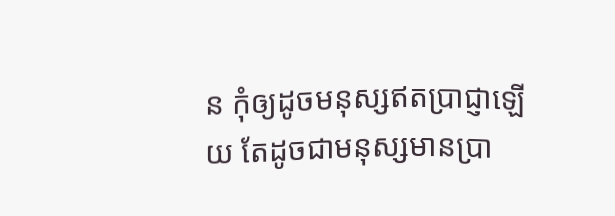ន កុំឲ្យដូចមនុស្សឥតប្រាជ្ញាឡើយ តែដូចជាមនុស្សមានប្រា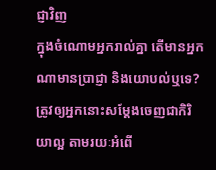ជ្ញាវិញ
ក្នុងចំណោមអ្នករាល់គ្នា តើមានអ្នកណាមានប្រាជ្ញា និងយោបល់ឬទេ? ត្រូវឲ្យអ្នកនោះសម្តែងចេញជាកិរិយាល្អ តាមរយៈអំពើ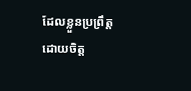ដែលខ្លួនប្រព្រឹត្ត ដោយចិត្ត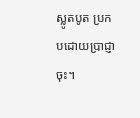ស្លូតបូត ប្រកបដោយប្រាជ្ញាចុះ។